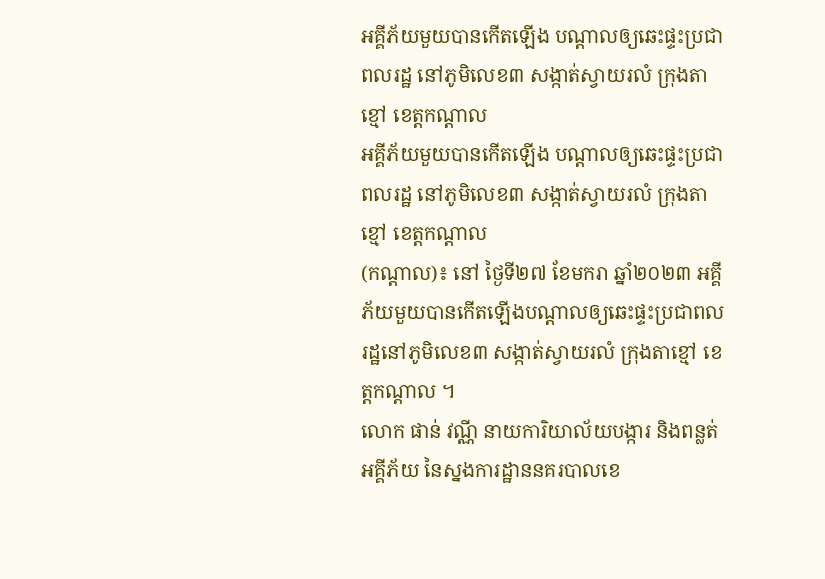អគ្គីភ័យមួយបានកើតឡើង បណ្ដាលឲ្យឆេះផ្ទះប្រជាពលរដ្ឋ នៅភូមិលេខ៣ សង្កាត់ស្វាយរលំ ក្រុងតាខ្មៅ ខេត្តកណ្ដាល
អគ្គីភ័យមួយបានកើតឡើង បណ្ដាលឲ្យឆេះផ្ទះប្រជាពលរដ្ឋ នៅភូមិលេខ៣ សង្កាត់ស្វាយរលំ ក្រុងតាខ្មៅ ខេត្តកណ្ដាល
(កណ្ដាល)៖ នៅ ថ្ងៃទី២៧ ខែមករា ឆ្នាំ២០២៣ អគ្គីភ័យមួយបានកើតឡើងបណ្ដាលឲ្យឆេះផ្ទះប្រជាពលរដ្ឋនៅភូមិលេខ៣ សង្កាត់ស្វាយរលំ ក្រុងតាខ្មៅ ខេត្តកណ្ដាល ។
លោក ផាន់ វណ្ណី នាយការិយាល័យបង្ការ និងពន្លត់អគ្គីភ័យ នៃស្នងការដ្ឋាននគរបាលខេ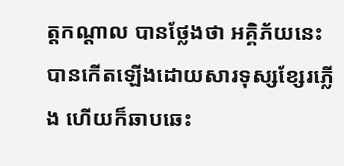ត្តកណ្ដាល បានថ្លែងថា អគ្គិភ័យនេះបានកើតឡើងដោយសារទុស្សខ្សែរភ្លើង ហើយក៏ឆាបឆេះ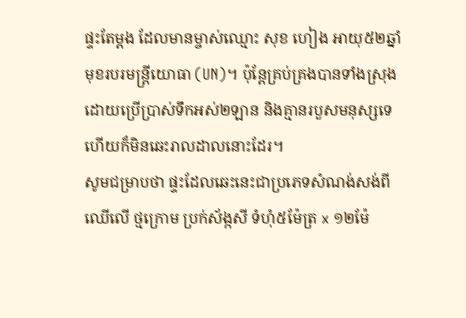ផ្ទះតែម្ដង ដែលមានម្ចាស់ឈ្មោះ សុខ ហៀង អាយុ៥២ឆ្នាំ មុខរបរមន្ត្រីយោធា (UN)។ ប៉ុន្តែគ្រប់គ្រងបានទាំងស្រុងដោយប្រើប្រាស់ទឹកអស់២ឡាន និងគ្មានរបួសមនុស្សទេ ហើយក៏មិនឆេះរាលដាលនោះដែរ។
សូមជម្រាបថា ផ្ទះដែលឆេះនេះជាប្រភេទសំណង់សង់ពីឈើលើ ថ្មក្រោម ប្រក់ស័ង្កសី ទំហុំ៥ម៉ែត្រ x ១២ម៉ែ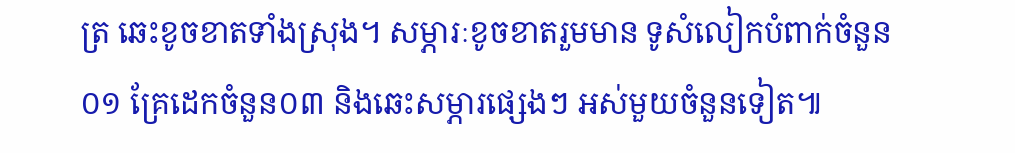ត្រ ឆេះខូចខាតទាំងស្រុង។ សម្ភារៈខូចខាតរួមមាន ទូសំលៀកបំពាក់ចំនួន០១ គ្រែដេកចំនួន០៣ និងឆេះសម្ភារផ្សេងៗ អស់មួយចំនួនទៀត៕